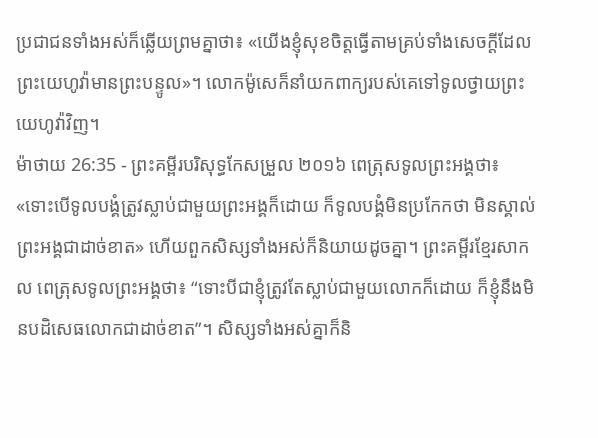ប្រជាជនទាំងអស់ក៏ឆ្លើយព្រមគ្នាថា៖ «យើងខ្ញុំសុខចិត្តធ្វើតាមគ្រប់ទាំងសេចក្ដីដែលព្រះយេហូវ៉ាមានព្រះបន្ទូល»។ លោកម៉ូសេក៏នាំយកពាក្យរបស់គេទៅទូលថ្វាយព្រះយេហូវ៉ាវិញ។
ម៉ាថាយ 26:35 - ព្រះគម្ពីរបរិសុទ្ធកែសម្រួល ២០១៦ ពេត្រុសទូលព្រះអង្គថា៖ «ទោះបើទូលបង្គំត្រូវស្លាប់ជាមួយព្រះអង្គក៏ដោយ ក៏ទូលបង្គំមិនប្រកែកថា មិនស្គាល់ព្រះអង្គជាដាច់ខាត» ហើយពួកសិស្សទាំងអស់ក៏និយាយដូចគ្នា។ ព្រះគម្ពីរខ្មែរសាកល ពេត្រុសទូលព្រះអង្គថា៖ “ទោះបីជាខ្ញុំត្រូវតែស្លាប់ជាមួយលោកក៏ដោយ ក៏ខ្ញុំនឹងមិនបដិសេធលោកជាដាច់ខាត”។ សិស្សទាំងអស់គ្នាក៏និ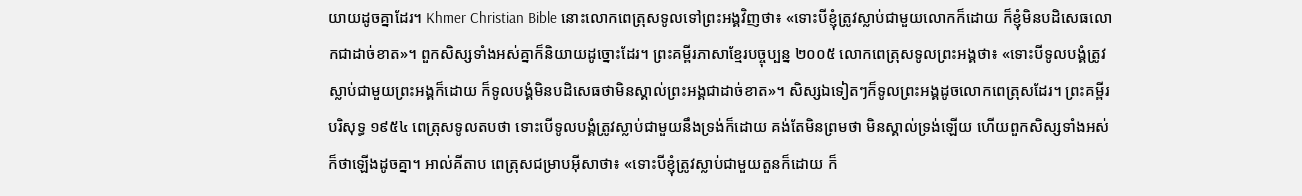យាយដូចគ្នាដែរ។ Khmer Christian Bible នោះលោកពេត្រុសទូលទៅព្រះអង្គវិញថា៖ «ទោះបីខ្ញុំត្រូវស្លាប់ជាមួយលោកក៏ដោយ ក៏ខ្ញុំមិនបដិសេធលោកជាដាច់ខាត»។ ពួកសិស្សទាំងអស់គ្នាក៏និយាយដូច្នោះដែរ។ ព្រះគម្ពីរភាសាខ្មែរបច្ចុប្បន្ន ២០០៥ លោកពេត្រុសទូលព្រះអង្គថា៖ «ទោះបីទូលបង្គំត្រូវស្លាប់ជាមួយព្រះអង្គក៏ដោយ ក៏ទូលបង្គំមិនបដិសេធថាមិនស្គាល់ព្រះអង្គជាដាច់ខាត»។ សិស្សឯទៀតៗក៏ទូលព្រះអង្គដូចលោកពេត្រុសដែរ។ ព្រះគម្ពីរបរិសុទ្ធ ១៩៥៤ ពេត្រុសទូលតបថា ទោះបើទូលបង្គំត្រូវស្លាប់ជាមួយនឹងទ្រង់ក៏ដោយ គង់តែមិនព្រមថា មិនស្គាល់ទ្រង់ឡើយ ហើយពួកសិស្សទាំងអស់ក៏ថាឡើងដូចគ្នា។ អាល់គីតាប ពេត្រុសជម្រាបអ៊ីសាថា៖ «ទោះបីខ្ញុំត្រូវស្លាប់ជាមួយតួនក៏ដោយ ក៏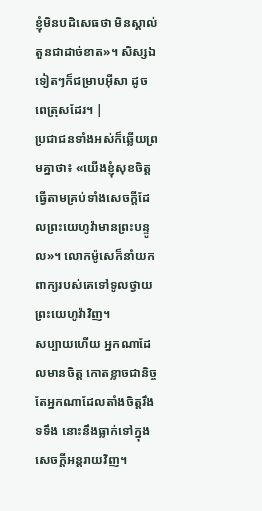ខ្ញុំមិនបដិសេធថា មិនស្គាល់តួនជាដាច់ខាត»។ សិស្សឯទៀតៗក៏ជម្រាបអ៊ីសា ដូចពេត្រុសដែរ។ |
ប្រជាជនទាំងអស់ក៏ឆ្លើយព្រមគ្នាថា៖ «យើងខ្ញុំសុខចិត្តធ្វើតាមគ្រប់ទាំងសេចក្ដីដែលព្រះយេហូវ៉ាមានព្រះបន្ទូល»។ លោកម៉ូសេក៏នាំយកពាក្យរបស់គេទៅទូលថ្វាយព្រះយេហូវ៉ាវិញ។
សប្បាយហើយ អ្នកណាដែលមានចិត្ត កោតខ្លាចជានិច្ច តែអ្នកណាដែលតាំងចិត្តរឹងទទឹង នោះនឹងធ្លាក់ទៅក្នុងសេចក្ដីអន្តរាយវិញ។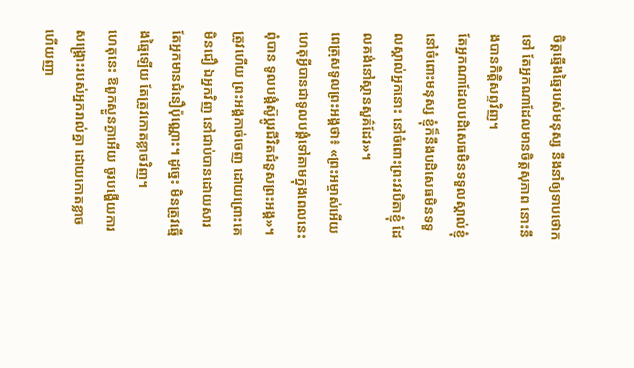ចិត្តឆ្មើងឆ្មៃរបស់មនុស្ស នឹងនាំឲ្យទាបថោកទៅ តែអ្នកណាដែលមានចិត្តសុភាព នោះនឹងបានកិត្តិសព្ទវិញ។
តែអ្នកណាដែលបដិសេធមិនទទួលស្គាល់ខ្ញុំ នៅចំពោះមនុស្ស ខ្ញុំក៏នឹងបដិសេធមិនទទួលស្គាល់អ្នកនោះ នៅចំពោះព្រះវរបិតាខ្ញុំ ដែលគង់នៅស្ថានសួគ៌ដែរ»។
ពេត្រុសទូលព្រះអង្គថា៖ «ព្រះអម្ចាស់អើយ ហេតុអ្វីបានជាទូលបង្គំទៅតាមក្នុងពេលនេះពុំបាន ទូលបង្គំស៊ូប្តូរជីវិតជំនួសព្រះអង្គ»។
ត្រូវហើយ ព្រះអង្គកាច់ចេញ ដោយព្រោះគេមិនជឿ ឯអ្នកវិញ នៅជាប់បានដោយសារតែអ្នកមានជំនឿប៉ុណ្ណោះ។ ដូច្នេះ មិនត្រូវឆ្មើងឆ្មៃឡើយ តែត្រូវកោតខ្លាចវិញ។
ហេតុនេះ ឱពួកស្ងួនភ្ងាអើយ ចូរបង្ហើយការសង្គ្រោះរបស់អ្នករាល់គ្នា ដោយកោតខ្លាច ហើយញា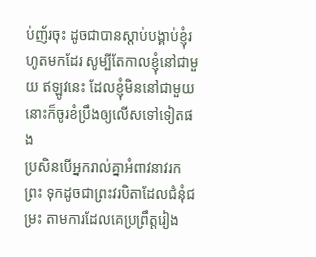ប់ញ័រចុះ ដូចជាបានស្តាប់បង្គាប់ខ្ញុំរហូតមកដែរ សូម្បីតែកាលខ្ញុំនៅជាមួយ ឥឡូវនេះ ដែលខ្ញុំមិននៅជាមួយ នោះក៏ចូរខំប្រឹងឲ្យលើសទៅទៀតផង
ប្រសិនបើអ្នករាល់គ្នាអំពាវនាវរកព្រះ ទុកដូចជាព្រះវរបិតាដែលជំនុំជម្រះ តាមការដែលគេប្រព្រឹត្តរៀង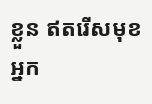ខ្លួន ឥតរើសមុខអ្នក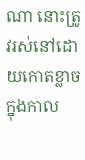ណា នោះត្រូវរស់នៅដោយកោតខ្លាច ក្នុងកាល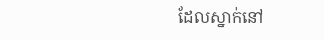ដែលស្នាក់នៅ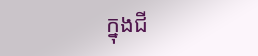ក្នុងជី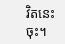វិតនេះចុះ។